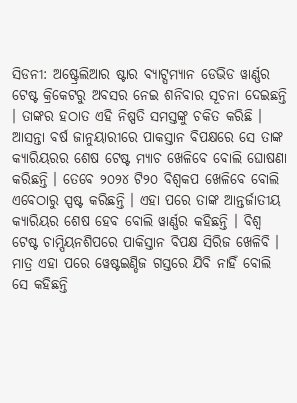ସିଡନୀ: ଅଷ୍ଟ୍ରେଲିଆର ଷ୍ଟାର ବ୍ୟାଟ୍ସମ୍ୟାନ ଡେଭିଡ ୱାର୍ଣ୍ଣର ଟେଷ୍ଟ କ୍ରିକେଟରୁ ଅବସର ନେଇ ଶନିବାର ସୂଚନା ଦେଇଛନ୍ତି । ତାଙ୍କର ହଠାତ ଏହି ନିଷ୍ପତି ସମସ୍ତଙ୍କୁ ଚକିତ କରିଛି । ଆସନ୍ତା ବର୍ଷ ଜାନୁୟାରୀରେ ପାକସ୍ତାନ ବିପକ୍ଷରେ ସେ ତାଙ୍କ କ୍ୟାରିୟରର ଶେଷ ଟେଷ୍ଟ ମ୍ୟାଚ ଖେଳିବେ ବୋଲି ଘୋଷଣା କରିଛନ୍ତି । ତେବେ ୨୦୨୪ ଟି୨୦ ବିଶ୍ୱକପ ଖେଳିବେ ବୋଲି ଏବେଠାରୁ ସ୍ପଷ୍ଟ କରିଛନ୍ତି । ଏହା ପରେ ତାଙ୍କ ଆନ୍ତର୍ଜାତୀୟ କ୍ୟାରିୟର ଶେଷ ହେବ ବୋଲି ୱାର୍ଣ୍ଣର କହିଛନ୍ତି । ବିଶ୍ୱ ଟେଷ୍ଟ ଚାମ୍ପିୟନଶିପରେ ପାକିସ୍ତାନ ବିପକ୍ଷ ସିରିଜ ଖେଳିବି । ମାତ୍ର ଏହା ପରେ ୱେଷ୍ଟଇଣ୍ଡିଜ ଗସ୍ତରେ ଯିବି ନାହିଁ ବୋଲି ସେ କହିଛନ୍ତି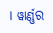। ୱାର୍ଣ୍ଣର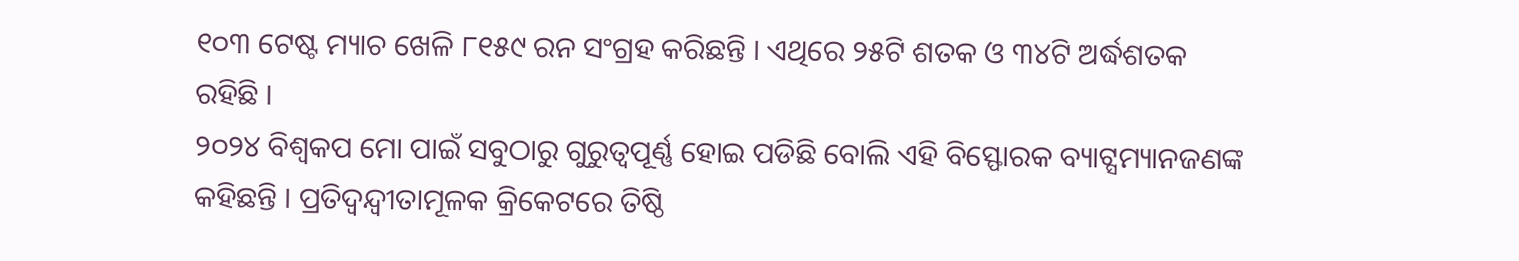୧୦୩ ଟେଷ୍ଟ ମ୍ୟାଚ ଖେଳି ୮୧୫୯ ରନ ସଂଗ୍ରହ କରିଛନ୍ତି । ଏଥିରେ ୨୫ଟି ଶତକ ଓ ୩୪ଟି ଅର୍ଦ୍ଧଶତକ ରହିଛି ।
୨୦୨୪ ବିଶ୍ୱକପ ମୋ ପାଇଁ ସବୁଠାରୁ ଗୁରୁତ୍ୱପୂର୍ଣ୍ଣ ହୋଇ ପଡିଛି ବୋଲି ଏହି ବିସ୍ଫୋରକ ବ୍ୟାଟ୍ସମ୍ୟାନଜଣଙ୍କ କହିଛନ୍ତି । ପ୍ରତିଦ୍ୱନ୍ଦ୍ୱୀତାମୂଳକ କ୍ରିକେଟରେ ତିଷ୍ଠି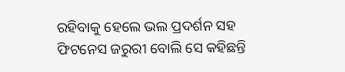ରହିବାକୁ ହେଲେ ଭଲ ପ୍ରଦର୍ଶନ ସହ ଫିଟନେସ ଜରୁରୀ ବୋଲି ସେ କହିଛନ୍ତି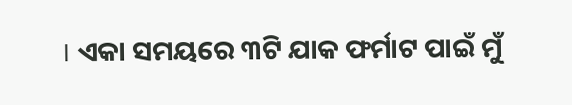। ଏକା ସମୟରେ ୩ଟି ଯାକ ଫର୍ମାଟ ପାଇଁ ମୁଁ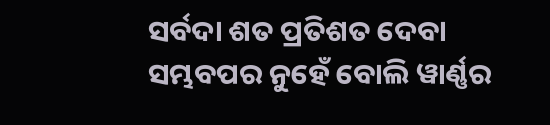ସର୍ବଦା ଶତ ପ୍ରତିଶତ ଦେବା ସମ୍ଭବପର ନୁହେଁ ବୋଲି ୱାର୍ଣ୍ଣର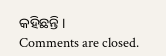କହିଛନ୍ତି ।
Comments are closed.